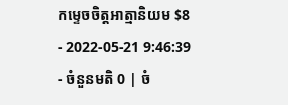កម្ទេចចិត្តអាត្មានិយម $8
- 2022-05-21 9:46:39
- ចំនួនមតិ 0 | ចំ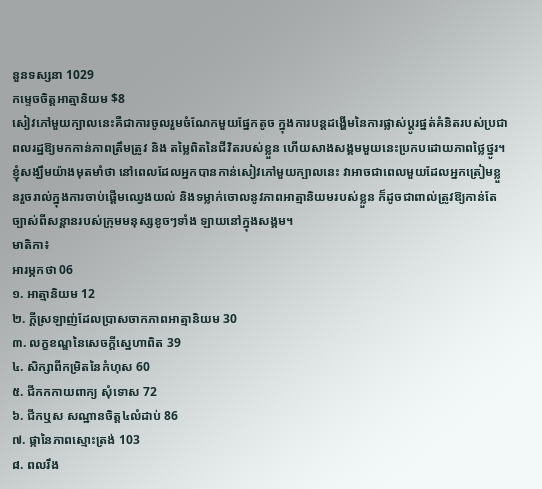នួនទស្សនា 1029
កម្ទេចចិត្តអាត្មានិយម $8
សៀវភៅមួយក្បាលនេះគឺជាការចូលរួមចំណែកមួយផ្នែកតូច ក្នុងការបន្តដង្ហើមនៃការផ្លាស់ប្ដូរផ្នត់គំនិតរបស់ប្រជាពលរដ្ឋឱ្យមកកាន់ភាពត្រឹមត្រូវ និង តម្លៃពិតនៃជីវិតរបស់ខ្លួន ហើយសាងសង្គមមួយនេះប្រកបដោយភាពថ្លៃថ្នូរ។ ខ្ញុំសង្ឃឹមយ៉ាងមុតមាំថា នៅពេលដែលអ្នកបានកាន់សៀវភៅមួយក្បាលនេះ វាអាចជាពេលមួយដែលអ្នកត្រៀមខ្លួនរួចរាល់ក្នុងការចាប់ផ្ដើមឈ្វេងយល់ និងទម្លាក់ចោលនូវភាពអាត្មានិយមរបស់ខ្លួន ក៏ដូចជាពាល់ត្រូវឱ្យកាន់តែច្បាស់ពីសន្តានរបស់ក្រុមមនុស្សខូចៗទាំង ឡាយនៅក្នុងសង្គម។
មាតិកា៖
អារម្ភកថា 06
១. អាត្មានិយម 12
២. ក្ដីស្រឡាញ់ដែលប្រាសចាកភាពអាត្មានិយម 30
៣. លក្ខខណ្ឌនៃសេចក្ដីស្នេហាពិត 39
៤. សិក្សាពីកម្រិតនៃកំហុស 60
៥. ជីកកកាយពាក្យ សុំទោស 72
៦. ជីកឬស សណ្ឋានចិត្ត៤លំដាប់ 86
៧. ផ្កានៃភាពស្មោះត្រង់ 103
៨. ពលរឹង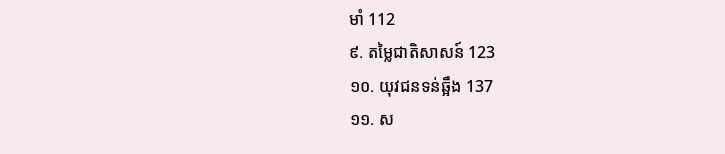មាំ 112
៩. តម្លៃជាតិសាសន៍ 123
១០. យុវជនទន់ឆ្អឹង 137
១១. ស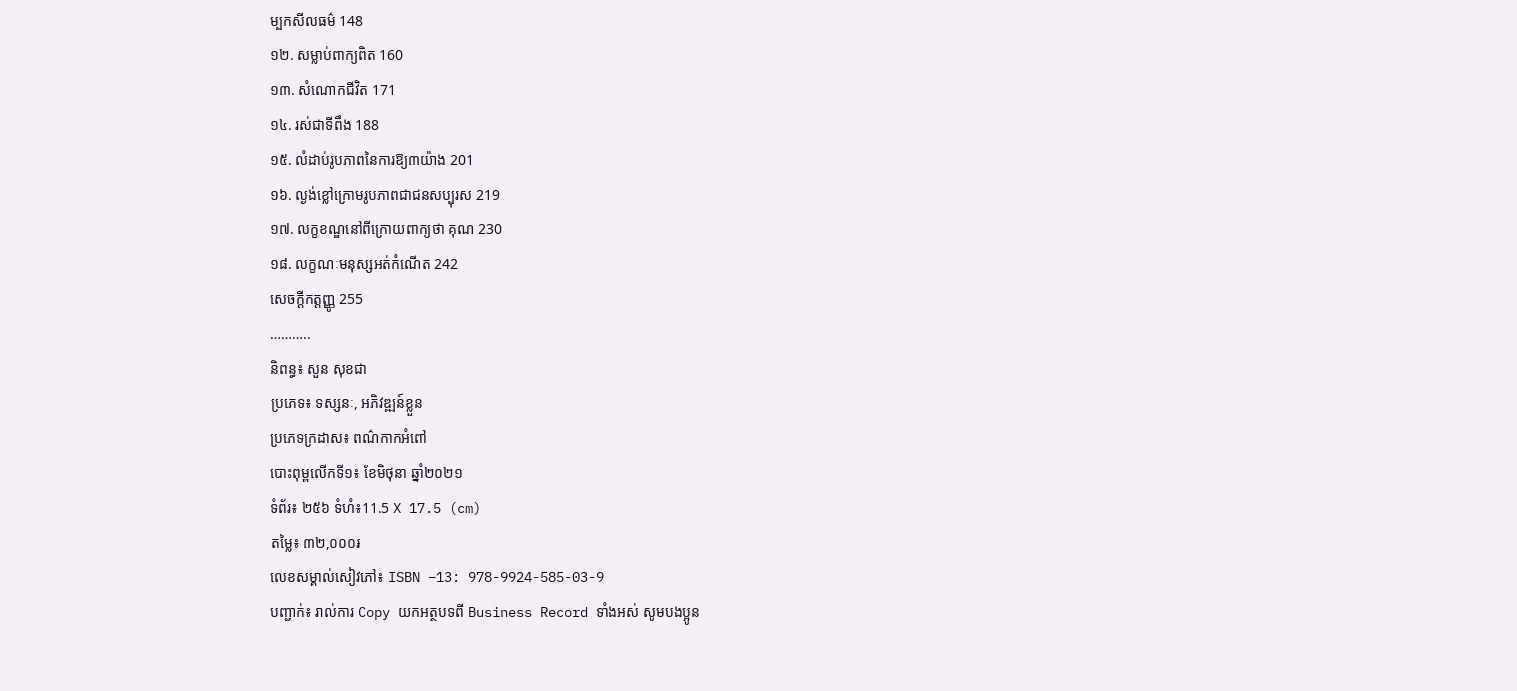ម្បកសីលធម៌ 148
១២. សម្លាប់ពាក្យពិត 160
១៣. សំណោកជីវិត 171
១៤. រស់ជាទីពឹង 188
១៥. លំដាប់រូបភាពនៃការឱ្យ៣យ៉ាង 201
១៦. ល្ងង់ខ្លៅក្រោមរូបភាពជាជនសប្បុរស 219
១៧. លក្ខខណ្ឌនៅពីក្រោយពាក្យថា គុណ 230
១៨. លក្ខណៈមនុស្សអត់កំណើត 242
សេចក្ដីកត្តញ្ញូ 255
………..
និពន្ធ៖ សួន សុខជា
ប្រភេទ៖ ទស្សនៈ, អភិវឌ្ឍន៍ខ្លួន
ប្រភេទក្រដាស៖ ពណ៌កាកអំពៅ
បោះពុម្ពលើកទី១៖ ខែមិថុនា ឆ្នាំ២០២១
ទំព័រ៖ ២៥៦ ទំហំ៖11.5 X 17.5 (cm)
តម្លៃ៖ ៣២,០០០៛
លេខសម្គាល់សៀវភៅ៖ ISBN –13: 978-9924-585-03-9
បញ្ជាក់៖ រាល់ការ Copy យកអត្ថបទពី Business Record ទាំងអស់ សូមបងប្អូន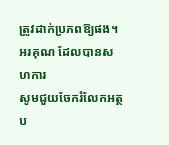ត្រូវដាក់ប្រភពឱ្យផង។ អរគុណ ដែលបានសហការ
សូមជួយចែករំលែកអត្ថប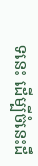ទនេះ ដើម្បីចំនេះដឹ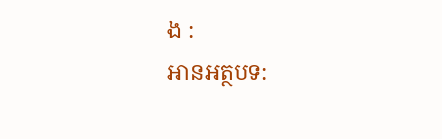ង :
អានអត្ថបទ: